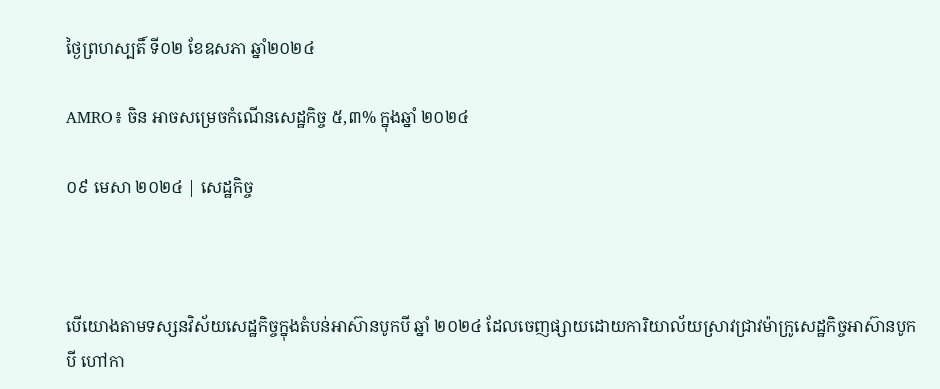ថ្ងៃព្រហស្បតិ៍ ទី០២ ខែឧសភា ឆ្នាំ២០២៤

AMRO៖ ចិន អាចសម្រេចកំណើនសេដ្ឋកិច្ច ៥,៣% ក្នុងឆ្នាំ ២០២៤

០៩ មេសា ២០២៤ | សេដ្ឋកិច្ច



បើយោងតាមទស្សនវិស័យសេដ្ឋកិច្ចក្នុងតំបន់អាស៊ានបូកបី ឆ្នាំ ២០២៤ ដែលចេញផ្សាយដោយការិយាល័យស្រាវជ្រាវម៉ាក្រូសេដ្ឋកិច្ចអាស៊ានបូកបី ហៅកា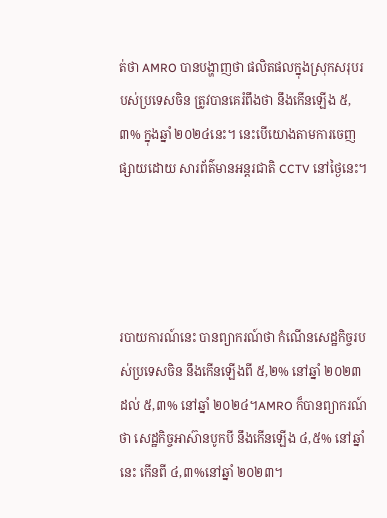ត់ថា AMRO បានបង្ហាញថា ផលិតផលក្នុងស្រុកសរុបរបស់ប្រទេសចិន ត្រូវបានគេរំពឹងថា នឹងកើនឡើង ៥,៣% ក្នុងឆ្នាំ ២០២៤នេះ។ នេះបើយោងតាមការចេញផ្សាយដោយ សារព័ត៌មានអន្តរជាតិ CCTV នៅថ្ងៃនេះ។




របាយការណ៍នេះ បានព្យាករណ៍ថា កំណើនសេដ្ឋកិច្ចរបស់ប្រទេសចិន នឹងកើនឡើងពី ៥,២% នៅឆ្នាំ ២០២៣ ដល់ ៥,៣% នៅឆ្នាំ ២០២៤។AMRO ក៏បានព្យាករណ៍ថា សេដ្ឋកិច្ចអាស៊ានបូកបី នឹងកើនឡើង ៤,៥% នៅឆ្នាំនេះ កើនពី ៤,៣%នៅឆ្នាំ ២០២៣។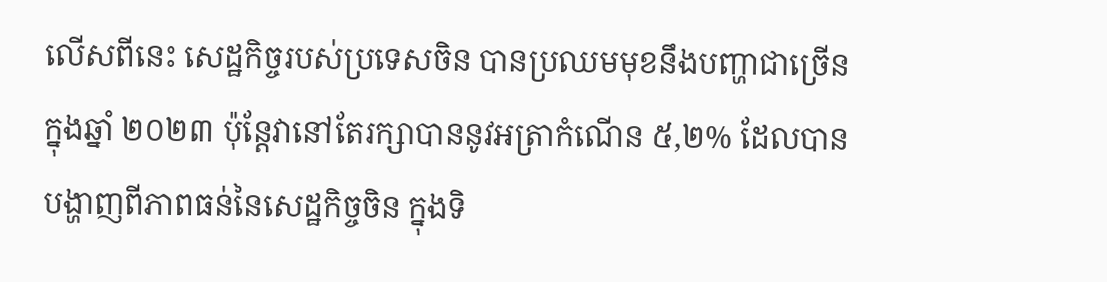លើសពីនេះ សេដ្ឋកិច្ចរបស់ប្រទេសចិន បានប្រឈមមុខនឹងបញ្ហាជាច្រើនក្នុងឆ្នាំ ២០២៣ ប៉ុន្តែវានៅតែរក្សាបាននូវអត្រាកំណើន ៥,២% ដែលបានបង្ហាញពីភាពធន់នៃសេដ្ឋកិច្ចចិន ក្នុងទិ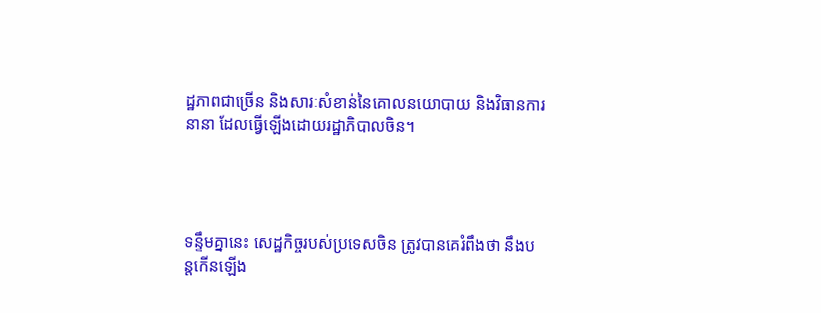ដ្ឋភាពជាច្រើន និងសារៈសំខាន់នៃគោលនយោបាយ និងវិធានការនានា ដែលធ្វើឡើងដោយរដ្ឋាភិបាលចិន។




ទន្ទឹមគ្នានេះ សេដ្ឋកិច្ចរបស់ប្រទេសចិន ត្រូវបានគេរំពឹងថា នឹងបន្តកើនឡើង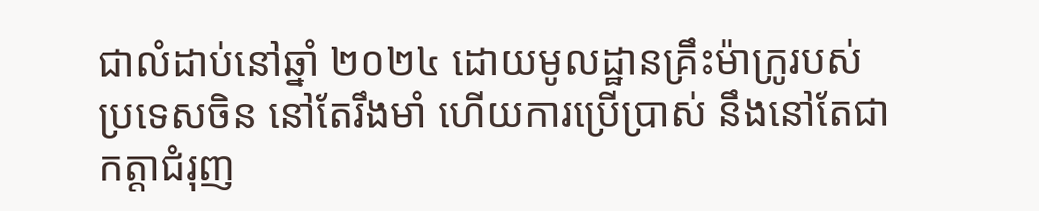ជាលំដាប់នៅឆ្នាំ ២០២៤ ដោយមូលដ្ឋានគ្រឹះម៉ាក្រូរបស់ប្រទេសចិន នៅតែរឹងមាំ ហើយការប្រើប្រាស់ នឹងនៅតែជាកត្តាជំរុញ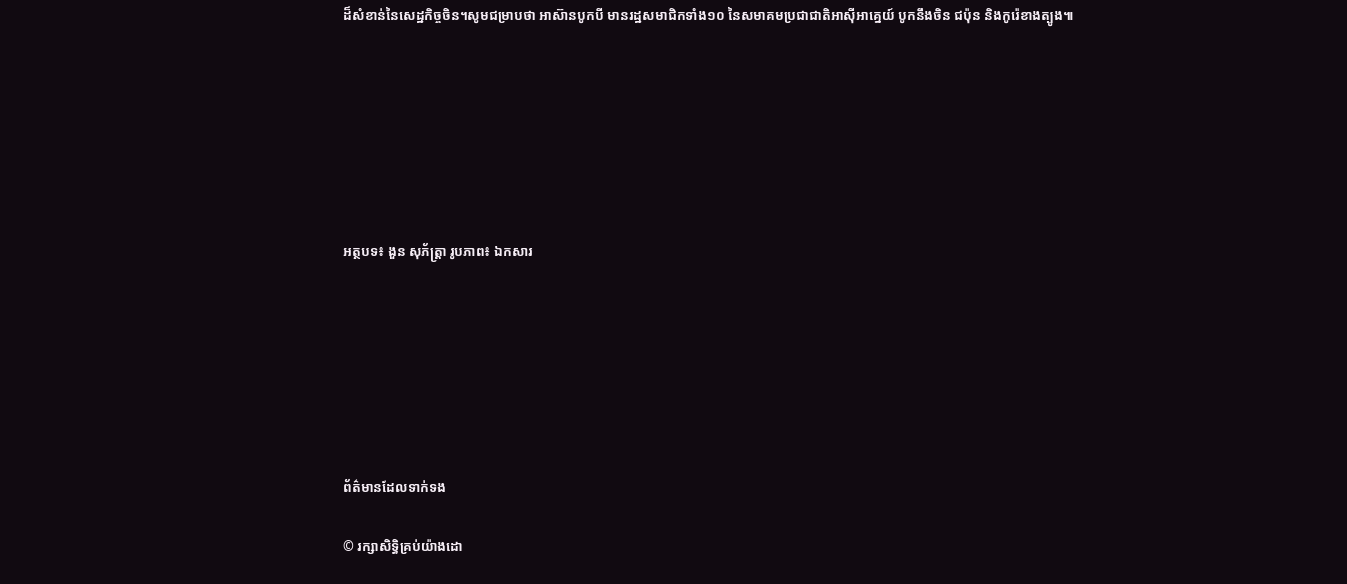ដ៏សំខាន់នៃសេដ្ឋកិច្ចចិន។សូមជម្រាបថា អាស៊ានបូកបី មានរដ្ឋសមាជិកទាំង១០ នៃសមាគមប្រជាជាតិអាស៊ីអាគ្នេយ៍ បូកនឹងចិន ជប៉ុន និងកូរ៉េខាងត្បូង៕







អត្ថបទ៖ ងួន សុភ័ត្រ្តា រូបភាព៖ ឯកសារ







ព័ត៌មានដែលទាក់ទង

© រក្សាសិទ្ធិគ្រប់យ៉ាងដោ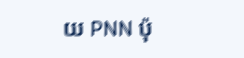យ PNN ប៉ុ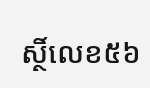ស្ថិ៍លេខ៥៦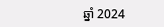ឆ្នាំ 2024